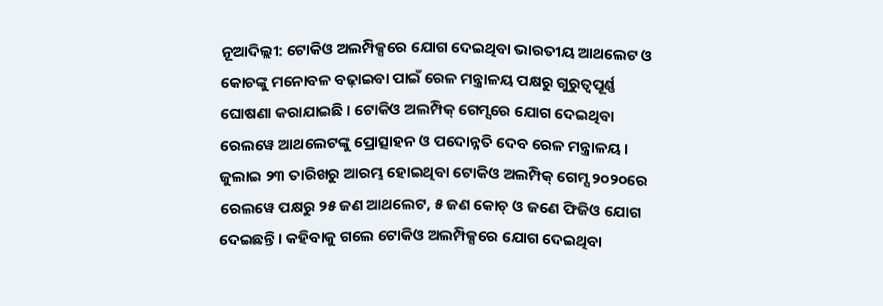ନୂଆଦିଲ୍ଲୀ: ଟୋକିଓ ଅଲମ୍ପିକ୍ସରେ ଯୋଗ ଦେଇଥିବା ଭାରତୀୟ ଆଥଲେଟ ଓ କୋଚଙ୍କୁ ମନୋବଳ ବଢ଼ାଇବା ପାଇଁ ରେଳ ମନ୍ତ୍ରାଳୟ ପକ୍ଷରୁ ଗୁରୁତ୍ବପୂର୍ଣ୍ଣ ଘୋଷଣା କରାଯାଇଛି । ଟୋକିଓ ଅଲମ୍ପିକ୍ ଗେମ୍ସରେ ଯୋଗ ଦେଇଥିବା ରେଲୱେ ଆଥଲେଟଙ୍କୁ ପ୍ରୋତ୍ସାହନ ଓ ପଦୋନ୍ନତି ଦେବ ରେଳ ମନ୍ତ୍ରାଳୟ ।
ଜୁଲାଇ ୨୩ ତାରିଖରୁ ଆରମ୍ଭ ହୋଇଥିବା ଟୋକିଓ ଅଲମ୍ପିକ୍ ଗେମ୍ସ ୨୦୨୦ରେ ରେଲୱେ ପକ୍ଷରୁ ୨୫ ଜଣ ଆଥଲେଟ, ୫ ଜଣ କୋଚ୍ ଓ ଜଣେ ଫିଜିଓ ଯୋଗ ଦେଇଛନ୍ତି । କହିବାକୁ ଗଲେ ଟୋକିଓ ଅଲମ୍ପିକ୍ସରେ ଯୋଗ ଦେଇଥିବା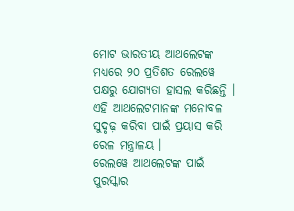ମୋଟ ଭାରତୀୟ ଆଥଲେଟଙ୍କ ମଧ୍ୟରେ ୨୦ ପ୍ରତିଶତ ରେଲୱେ ପକ୍ଷରୁ ଯୋଗ୍ୟତା ହାସଲ କରିଛନ୍ତି । ଏହି ଆଥଲେଟମାନଙ୍କ ମନୋବଳ ସୁଦୃଢ଼ କରିବା ପାଇଁ ପ୍ରୟାସ କରି ରେଳ ମନ୍ତ୍ରାଳୟ ।
ରେଲୱେ ଆଥଲେଟଙ୍କ ପାଇଁ ପୁରସ୍କାର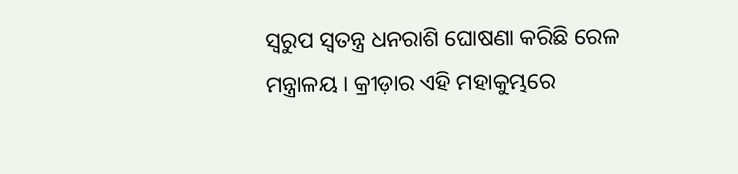ସ୍ବରୁପ ସ୍ବତନ୍ତ୍ର ଧନରାଶି ଘୋଷଣା କରିଛି ରେଳ ମନ୍ତ୍ରାଳୟ । କ୍ରୀଡ଼ାର ଏହି ମହାକୁମ୍ଭରେ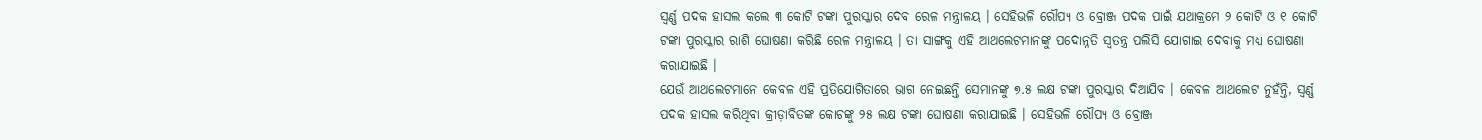ସ୍ବର୍ଣ୍ଣ ପଦକ ହାସଲ କଲେ ୩ କୋଟି ଟଙ୍କା ପୁରସ୍କାର ଦେବ ରେଳ ମନ୍ତ୍ରାଳୟ । ସେହିଭଳି ରୌପ୍ୟ ଓ ବ୍ରୋଞ୍ଜ ପଦକ ପାଇଁ ଯଥାକ୍ରମେ ୨ କୋଟି ଓ ୧ କୋଟି ଟଙ୍କା ପୁରସ୍କାର ରାଶି ଘୋଷଣା କରିଛି ରେଳ ମନ୍ତ୍ରାଳୟ । ତା ସାଙ୍ଗକୁ ଏହି ଆଥଲେଟମାନଙ୍କୁ ପଦୋନ୍ନତି ସ୍ବତନ୍ତ୍ର ପଲିସି ଯୋଗାଇ ଦେବାକୁ ମଧ୍ୟ ଘୋଷଣା କରାଯାଇଛି ।
ଯେଉଁ ଆଥଲେଟମାନେ କେବଳ ଏହି ପ୍ରତିଯୋଗିତାରେ ଭାଗ ନେଇଛନ୍ତି ସେମାନଙ୍କୁ ୭.୫ ଲକ୍ଷ ଟଙ୍କା ପୁରସ୍କାର ଦିଆଯିବ । କେବଳ ଆଥଲେଟ ନୁହଁନ୍ତି, ସ୍ବର୍ଣ୍ଣ ପଦକ ହାସଲ କରିଥିବା କ୍ରୀଡ଼ାବିତଙ୍କ କୋଚଙ୍କୁ ୨୫ ଲକ୍ଷ ଟଙ୍କା ଘୋଷଣା କରାଯାଇଛି । ସେହିଭଳି ରୌପ୍ୟ ଓ ବ୍ରୋଞ୍ଜ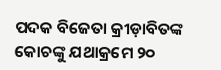ପଦକ ବିଜେତା କ୍ରୀଡ଼ାବିତଙ୍କ କୋଚଙ୍କୁ ଯଥାକ୍ରମେ ୨୦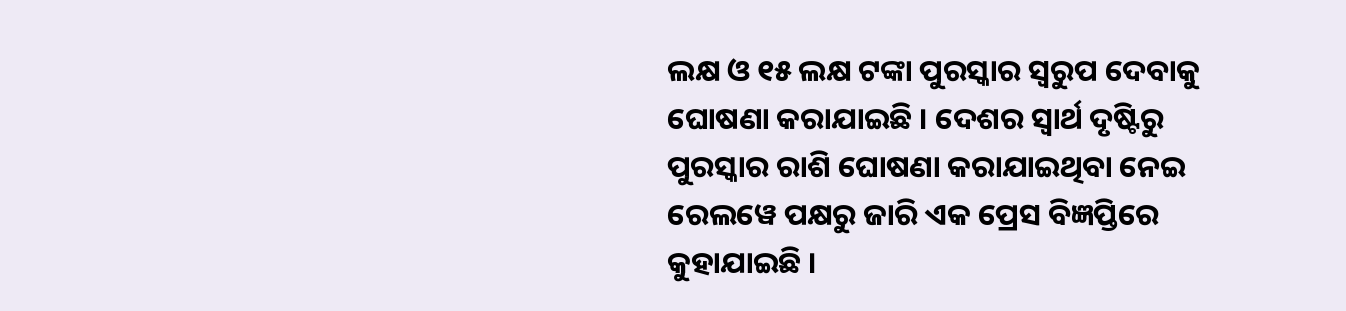ଲକ୍ଷ ଓ ୧୫ ଲକ୍ଷ ଟଙ୍କା ପୁରସ୍କାର ସ୍ବରୁପ ଦେବାକୁ ଘୋଷଣା କରାଯାଇଛି । ଦେଶର ସ୍ବାର୍ଥ ଦୃଷ୍ଟିରୁ ପୁରସ୍କାର ରାଶି ଘୋଷଣା କରାଯାଇଥିବା ନେଇ ରେଲୱେ ପକ୍ଷରୁ ଜାରି ଏକ ପ୍ରେସ ବିଜ୍ଞପ୍ତିରେ କୁହାଯାଇଛି ।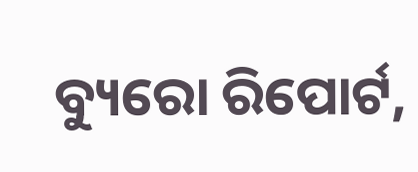ବ୍ୟୁରୋ ରିପୋର୍ଟ,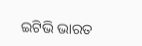ଇଟିଭି ଭାରତ